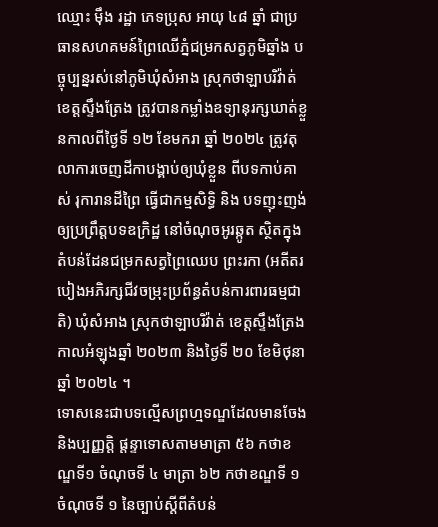ឈ្មោះ ម៉ឹង រដ្ឋា ភេទប្រុស អាយុ ៤៨ ឆ្នាំ ជាប្រធានសហគមន៍ព្រៃឈើភ្នំជម្រកសត្វភូមិឆ្នាំង បច្ចុប្បន្នរស់នៅភូមិឃុំសំអាង ស្រុកថាឡាបរិវ៉ាត់ ខេត្តស្ទឹងត្រែង ត្រូវបានកម្លាំងឧទ្យានុរក្សឃាត់ខ្លួនកាលពីថ្ងៃទី ១២ ខែមករា ឆ្នាំ ២០២៤ ត្រូវតុលាការចេញដីកាបង្គាប់ឲ្យឃុំខ្លួន ពីបទកាប់គាស់ រុការានដីព្រៃ ធ្វើជាកម្មសិទ្ធិ និង បទញុះញង់ឲ្យប្រព្រឹត្តបទឧក្រិដ្ឋ នៅចំណុចអូរឆ្កូត ស្ថិតក្នុងតំបន់ដែនជម្រកសត្វព្រៃឈេប ព្រះរកា (អតីតរបៀងអភិរក្សជីវចម្រុះប្រព័ន្ធតំបន់ការពារធម្មជាតិ) ឃុំសំអាង ស្រុកថាឡាបរិវ៉ាត់ ខេត្តស្ទឹងត្រែង កាលអំឡុងឆ្នាំ ២០២៣ និងថ្ងៃទី ២០ ខែមិថុនា ឆ្នាំ ២០២៤ ។
ទោសនេះជាបទល្មើសព្រហ្មទណ្ឌដែលមានចែង និងប្បញ្ញត្តិ ផ្តន្ទាទោសតាមមាត្រា ៥៦ កថាខណ្ឌទី១ ចំណុចទី ៤ មាត្រា ៦២ កថាខណ្ឌទី ១ ចំណុចទី ១ នៃច្បាប់ស្តីពីតំបន់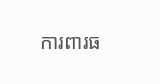ការពារធ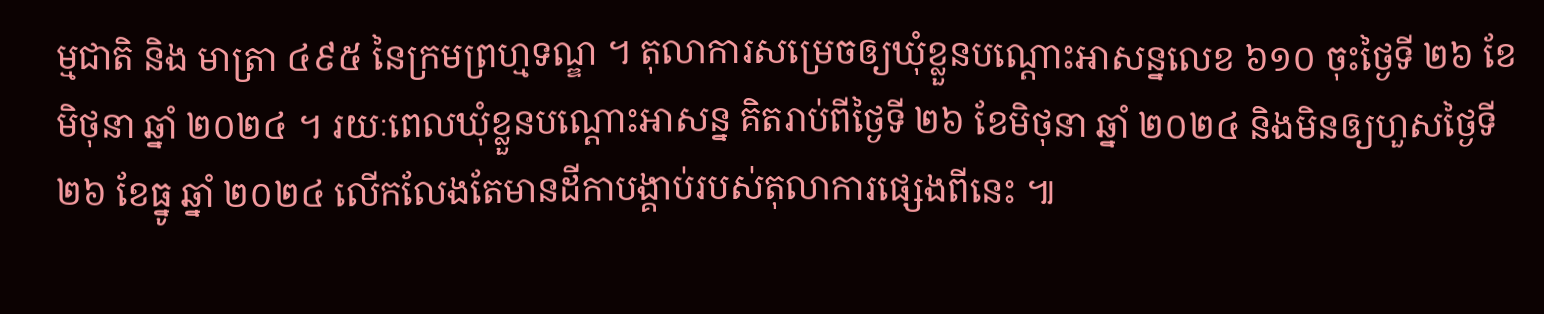ម្មជាតិ និង មាត្រា ៤៩៥ នៃក្រមព្រហ្មទណ្ឌ ។ តុលាការសម្រេចឲ្យឃុំខ្លួនបណ្តោះអាសន្នលេខ ៦១០ ចុះថ្ងៃទី ២៦ ខែមិថុនា ឆ្នាំ ២០២៤ ។ រយៈពេលឃុំខ្លួនបណ្តោះអាសន្ន គិតរាប់ពីថ្ងៃទី ២៦ ខែមិថុនា ឆ្នាំ ២០២៤ និងមិនឲ្យហួសថ្ងៃទី ២៦ ខែធ្នូ ឆ្នាំ ២០២៤ លើកលែងតែមានដីកាបង្គាប់របស់តុលាការផ្សេងពីនេះ ៕